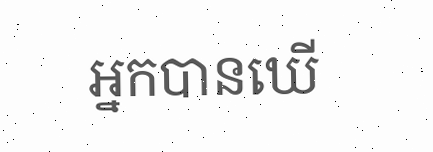អ្នកបានឃើ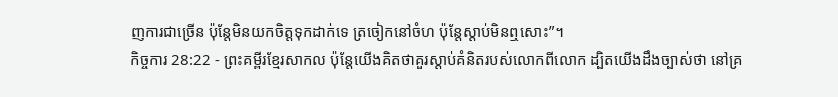ញការជាច្រើន ប៉ុន្តែមិនយកចិត្តទុកដាក់ទេ ត្រចៀកនៅចំហ ប៉ុន្តែស្ដាប់មិនឮសោះ”។
កិច្ចការ 28:22 - ព្រះគម្ពីរខ្មែរសាកល ប៉ុន្តែយើងគិតថាគួរស្ដាប់គំនិតរបស់លោកពីលោក ដ្បិតយើងដឹងច្បាស់ថា នៅគ្រ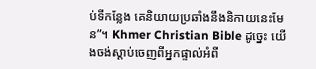ប់ទីកន្លែង គេនិយាយប្រឆាំងនឹងនិកាយនេះមែន”។ Khmer Christian Bible ដូច្នេះ យើងចង់ស្ដាប់ចេញពីអ្នកផ្ទាល់អំពី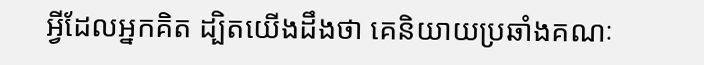អ្វីដែលអ្នកគិត ដ្បិតយើងដឹងថា គេនិយាយប្រឆាំងគណៈ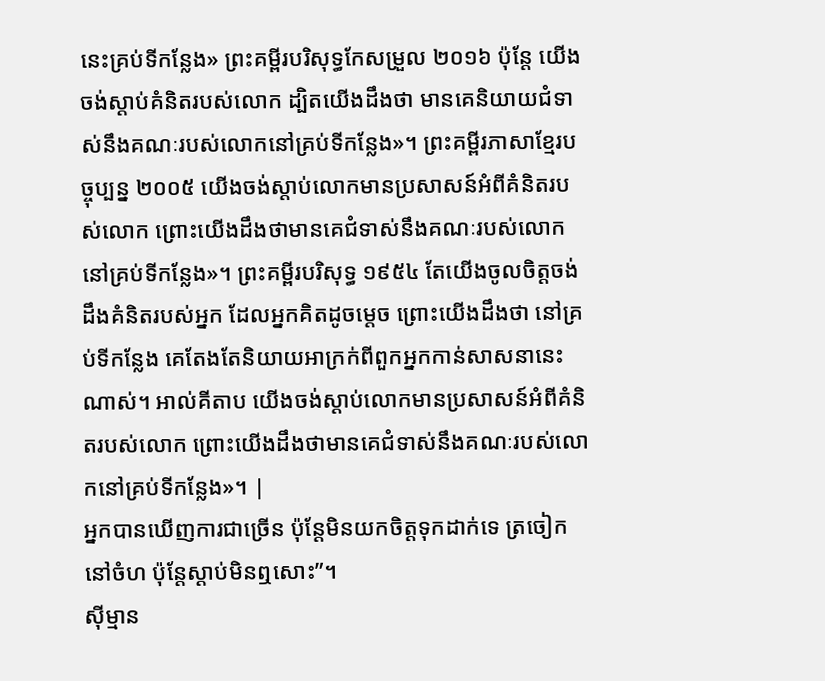នេះគ្រប់ទីកន្លែង» ព្រះគម្ពីរបរិសុទ្ធកែសម្រួល ២០១៦ ប៉ុន្ដែ យើងចង់ស្ដាប់គំនិតរបស់លោក ដ្បិតយើងដឹងថា មានគេនិយាយជំទាស់នឹងគណៈរបស់លោកនៅគ្រប់ទីកន្លែង»។ ព្រះគម្ពីរភាសាខ្មែរបច្ចុប្បន្ន ២០០៥ យើងចង់ស្ដាប់លោកមានប្រសាសន៍អំពីគំនិតរបស់លោក ព្រោះយើងដឹងថាមានគេជំទាស់នឹងគណៈរបស់លោកនៅគ្រប់ទីកន្លែង»។ ព្រះគម្ពីរបរិសុទ្ធ ១៩៥៤ តែយើងចូលចិត្តចង់ដឹងគំនិតរបស់អ្នក ដែលអ្នកគិតដូចម្តេច ព្រោះយើងដឹងថា នៅគ្រប់ទីកន្លែង គេតែងតែនិយាយអាក្រក់ពីពួកអ្នកកាន់សាសនានេះណាស់។ អាល់គីតាប យើងចង់ស្ដាប់លោកមានប្រសាសន៍អំពីគំនិតរបស់លោក ព្រោះយើងដឹងថាមានគេជំទាស់នឹងគណៈរបស់លោកនៅគ្រប់ទីកន្លែង»។ |
អ្នកបានឃើញការជាច្រើន ប៉ុន្តែមិនយកចិត្តទុកដាក់ទេ ត្រចៀកនៅចំហ ប៉ុន្តែស្ដាប់មិនឮសោះ”។
ស៊ីម្មាន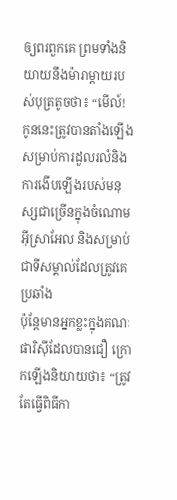ឲ្យពរពួកគេ ព្រមទាំងនិយាយនឹងម៉ារាម្ដាយរបស់បុត្រតូចថា៖ “មើល៍! កូននេះត្រូវបានតាំងឡើងសម្រាប់ការដួលរលំនិងការងើបឡើងរបស់មនុស្សជាច្រើនក្នុងចំណោមអ៊ីស្រាអែល និងសម្រាប់ជាទីសម្គាល់ដែលត្រូវគេប្រឆាំង
ប៉ុន្តែមានអ្នកខ្លះក្នុងគណៈផារិស៊ីដែលបានជឿ ក្រោកឡើងនិយាយថា៖ “ត្រូវតែធ្វើពិធីកា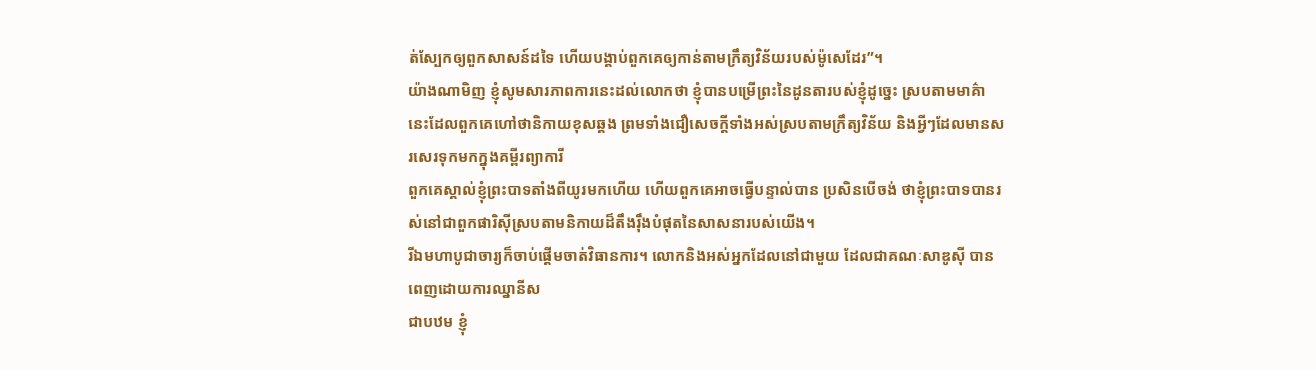ត់ស្បែកឲ្យពួកសាសន៍ដទៃ ហើយបង្គាប់ពួកគេឲ្យកាន់តាមក្រឹត្យវិន័យរបស់ម៉ូសេដែរ”។
យ៉ាងណាមិញ ខ្ញុំសូមសារភាពការនេះដល់លោកថា ខ្ញុំបានបម្រើព្រះនៃដូនតារបស់ខ្ញុំដូច្នេះ ស្របតាមមាគ៌ានេះដែលពួកគេហៅថានិកាយខុសឆ្គង ព្រមទាំងជឿសេចក្ដីទាំងអស់ស្របតាមក្រឹត្យវិន័យ និងអ្វីៗដែលមានសរសេរទុកមកក្នុងគម្ពីរព្យាការី
ពួកគេស្គាល់ខ្ញុំព្រះបាទតាំងពីយូរមកហើយ ហើយពួកគេអាចធ្វើបន្ទាល់បាន ប្រសិនបើចង់ ថាខ្ញុំព្រះបាទបានរស់នៅជាពួកផារិស៊ីស្របតាមនិកាយដ៏តឹងរ៉ឹងបំផុតនៃសាសនារបស់យើង។
រីឯមហាបូជាចារ្យក៏ចាប់ផ្ដើមចាត់វិធានការ។ លោកនិងអស់អ្នកដែលនៅជាមួយ ដែលជាគណៈសាឌូស៊ី បានពេញដោយការឈ្នានីស
ជាបឋម ខ្ញុំ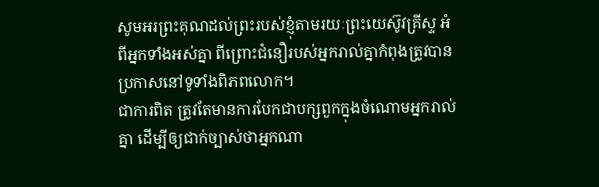សូមអរព្រះគុណដល់ព្រះរបស់ខ្ញុំតាមរយៈព្រះយេស៊ូវគ្រីស្ទ អំពីអ្នកទាំងអស់គ្នា ពីព្រោះជំនឿរបស់អ្នករាល់គ្នាកំពុងត្រូវបានប្រកាសនៅទូទាំងពិភពលោក។
ជាការពិត ត្រូវតែមានការបែកជាបក្សពួកក្នុងចំណោមអ្នករាល់គ្នា ដើម្បីឲ្យជាក់ច្បាស់ថាអ្នកណា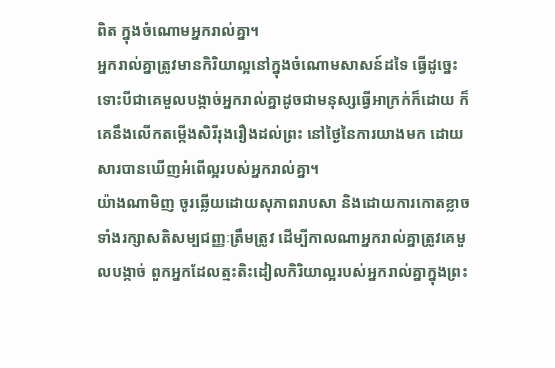ពិត ក្នុងចំណោមអ្នករាល់គ្នា។
អ្នករាល់គ្នាត្រូវមានកិរិយាល្អនៅក្នុងចំណោមសាសន៍ដទៃ ធ្វើដូច្នេះទោះបីជាគេមួលបង្កាច់អ្នករាល់គ្នាដូចជាមនុស្សធ្វើអាក្រក់ក៏ដោយ ក៏គេនឹងលើកតម្កើងសិរីរុងរឿងដល់ព្រះ នៅថ្ងៃនៃការយាងមក ដោយសារបានឃើញអំពើល្អរបស់អ្នករាល់គ្នា។
យ៉ាងណាមិញ ចូរឆ្លើយដោយសុភាពរាបសា និងដោយការកោតខ្លាច ទាំងរក្សាសតិសម្បជញ្ញៈត្រឹមត្រូវ ដើម្បីកាលណាអ្នករាល់គ្នាត្រូវគេមួលបង្កាច់ ពួកអ្នកដែលត្មះតិះដៀលកិរិយាល្អរបស់អ្នករាល់គ្នាក្នុងព្រះ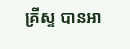គ្រីស្ទ បានអា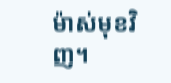ម៉ាស់មុខវិញ។